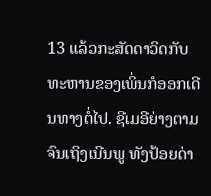13 ແລ້ວກະສັດດາວິດກັບທະຫານຂອງເພິ່ນກໍອອກເດີນທາງຕໍ່ໄປ. ຊີເມອີຍ່າງຕາມຈົນເຖິງເນີນພູ ທັງປ້ອຍດ່າ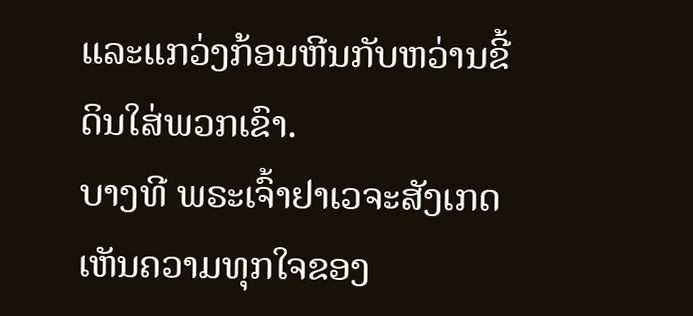ແລະແກວ່ງກ້ອນຫີນກັບຫວ່ານຂີ້ດິນໃສ່ພວກເຂົາ.
ບາງທີ ພຣະເຈົ້າຢາເວຈະສັງເກດເຫັນຄວາມທຸກໃຈຂອງ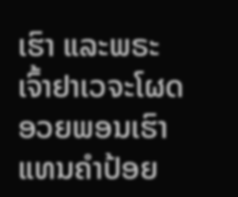ເຮົາ ແລະພຣະເຈົ້າຢາເວຈະໂຜດອວຍພອນເຮົາແທນຄຳປ້ອຍ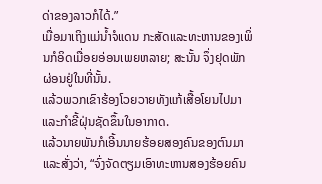ດ່າຂອງລາວກໍໄດ້.”
ເມື່ອມາເຖິງແມ່ນໍ້າຈໍແດນ ກະສັດແລະທະຫານຂອງເພິ່ນກໍອິດເມື່ອຍອ່ອນເພຍຫລາຍ; ສະນັ້ນ ຈຶ່ງຢຸດພັກຜ່ອນຢູ່ໃນທີ່ນັ້ນ.
ແລ້ວພວກເຂົາຮ້ອງໂວຍວາຍທັງແກ້ເສື້ອໂຍນໄປມາ ແລະກຳຂີ້ຝຸ່ນຊັດຂຶ້ນໃນອາກາດ.
ແລ້ວນາຍພັນກໍເອີ້ນນາຍຮ້ອຍສອງຄົນຂອງຕົນມາ ແລະສັ່ງວ່າ, “ຈົ່ງຈັດຕຽມເອົາທະຫານສອງຮ້ອຍຄົນ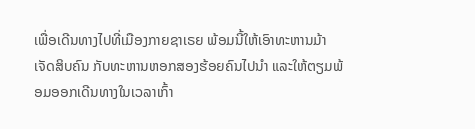ເພື່ອເດີນທາງໄປທີ່ເມືອງກາຍຊາເຣຍ ພ້ອມນີ້ໃຫ້ເອົາທະຫານມ້າເຈັດສິບຄົນ ກັບທະຫານຫອກສອງຮ້ອຍຄົນໄປນຳ ແລະໃຫ້ຕຽມພ້ອມອອກເດີນທາງໃນເວລາເກົ້າ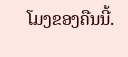ໂມງຂອງຄືນນີ້.